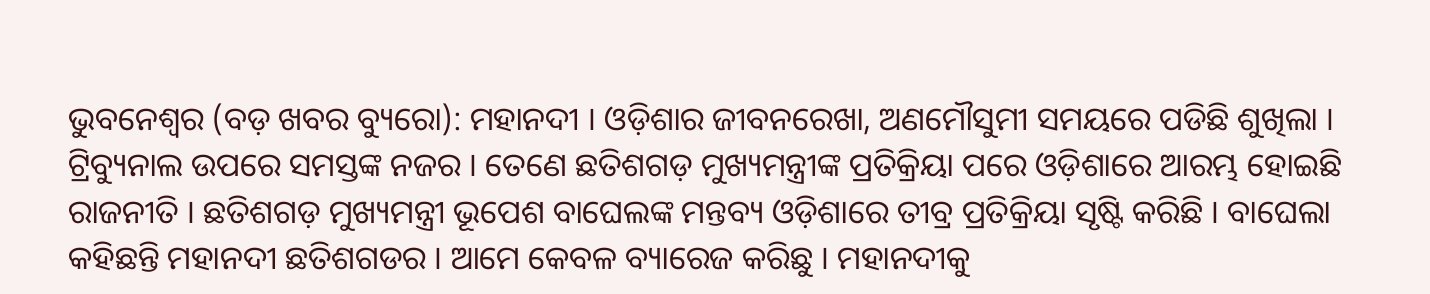ଭୁବନେଶ୍ୱର (ବଡ଼ ଖବର ବ୍ୟୁରୋ): ମହାନଦୀ । ଓଡ଼ିଶାର ଜୀବନରେଖା, ଅଣମୌସୁମୀ ସମୟରେ ପଡିଛି ଶୁଖିଲା । ଟ୍ରିବ୍ୟୁନାଲ ଉପରେ ସମସ୍ତଙ୍କ ନଜର । ତେଣେ ଛତିଶଗଡ଼ ମୁଖ୍ୟମନ୍ତ୍ରୀଙ୍କ ପ୍ରତିକ୍ରିୟା ପରେ ଓଡ଼ିଶାରେ ଆରମ୍ଭ ହୋଇଛି ରାଜନୀତି । ଛତିଶଗଡ଼ ମୁଖ୍ୟମନ୍ତ୍ରୀ ଭୂପେଶ ବାଘେଲଙ୍କ ମନ୍ତବ୍ୟ ଓଡ଼ିଶାରେ ତୀବ୍ର ପ୍ରତିକ୍ରିୟା ସୃଷ୍ଟି କରିଛି । ବାଘେଲା କହିଛନ୍ତି ମହାନଦୀ ଛତିଶଗଡର । ଆମେ କେବଳ ବ୍ୟାରେଜ କରିଛୁ । ମହାନଦୀକୁ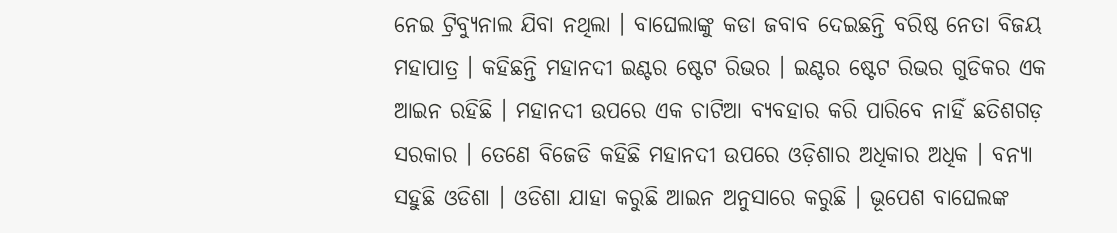ନେଇ ଟ୍ରିବ୍ୟୁନାଲ ଯିବା ନଥିଲା । ବାଘେଲାଙ୍କୁ କଡା ଜବାବ ଦେଇଛନ୍ତି ବରିଷ୍ଠ ନେତା ବିଜୟ ମହାପାତ୍ର । କହିଛନ୍ତି ମହାନଦୀ ଇଣ୍ଟର ଷ୍ଟେଟ ରିଭର । ଇଣ୍ଟର ଷ୍ଟେଟ ରିଭର ଗୁଡିକର ଏକ ଆଇନ ରହିଛି । ମହାନଦୀ ଉପରେ ଏକ ଚାଟିଆ ବ୍ୟବହାର କରି ପାରିବେ ନାହିଁ ଛତିଶଗଡ଼ ସରକାର । ତେଣେ ବିଜେଡି କହିଛି ମହାନଦୀ ଉପରେ ଓଡ଼ିଶାର ଅଧିକାର ଅଧିକ । ବନ୍ୟା ସହୁଛି ଓଡିଶା । ଓଡିଶା ଯାହା କରୁଛି ଆଇନ ଅନୁସାରେ କରୁଛି । ଭୂପେଶ ବାଘେଲଙ୍କ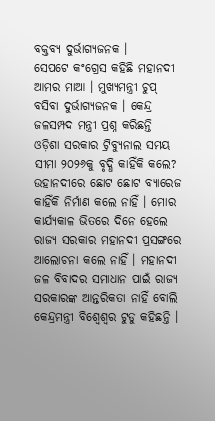ବକ୍ତବ୍ୟ ଦୁର୍ଭାଗ୍ୟଜନକ ।
ସେପଟେ କଂଗ୍ରେସ କହିଛି ମହାନଦୀ ଆମର ମାଆ । ମୁଖ୍ୟମନ୍ତ୍ରୀ ଚୁପ୍ ବସିବା ଦୁର୍ଭାଗ୍ୟଜନକ । କେନ୍ଦ୍ର ଜଳସମ୍ପଦ ମନ୍ତ୍ରୀ ପ୍ରଶ୍ନ କରିଛନ୍ତି ଓଡ଼ିଶା ସରକାର ଟ୍ରିବ୍ୟୁନାଲ ସମୟ ସୀମା ୨୦୨୬କୁ ବୃଦ୍ଧି କାହିଁକି କଲେ? ଉହାନଦୀରେ ଛୋଟ ଛୋଟ ବ୍ୟାରେଜ କାହିଁକି ନିର୍ମାଣ କଲେ ନାହିଁ । ମୋର କାର୍ଯ୍ୟକାଳ ଭିତରେ ଦିନେ ହେଲେ ରାଜ୍ୟ ସରକାର ମହାନଦୀ ପ୍ରସଙ୍ଗରେ ଆଲୋଚନା କଲେ ନାହିଁ । ମହାନଦୀ ଜଳ ବିବାଦର ସମାଧାନ ପାଇଁ ରାଜ୍ୟ ସରକାରଙ୍କ ଆନ୍ତରିକତା ନାହିଁ ବୋଲି କେନ୍ଦ୍ରମନ୍ତ୍ରୀ ବିଶ୍ୱେଶ୍ୱର ଟୁଡୁ କହିଛନ୍ତି ।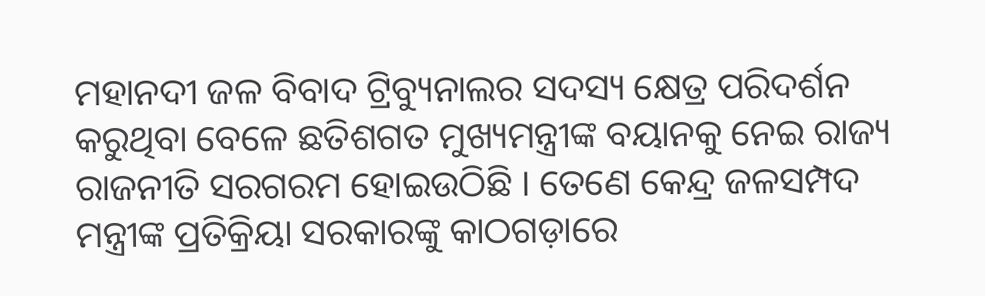ମହାନଦୀ ଜଳ ବିବାଦ ଟ୍ରିବ୍ୟୁନାଲର ସଦସ୍ୟ କ୍ଷେତ୍ର ପରିଦର୍ଶନ କରୁଥିବା ବେଳେ ଛତିଶଗତ ମୁଖ୍ୟମନ୍ତ୍ରୀଙ୍କ ବୟାନକୁ ନେଇ ରାଜ୍ୟ ରାଜନୀତି ସରଗରମ ହୋଇଉଠିଛି । ତେଣେ କେନ୍ଦ୍ର ଜଳସମ୍ପଦ ମନ୍ତ୍ରୀଙ୍କ ପ୍ରତିକ୍ରିୟା ସରକାରଙ୍କୁ କାଠଗଡ଼ାରେ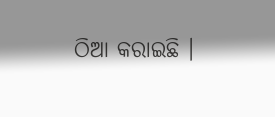ଠିଆ କରାଇଛି ।